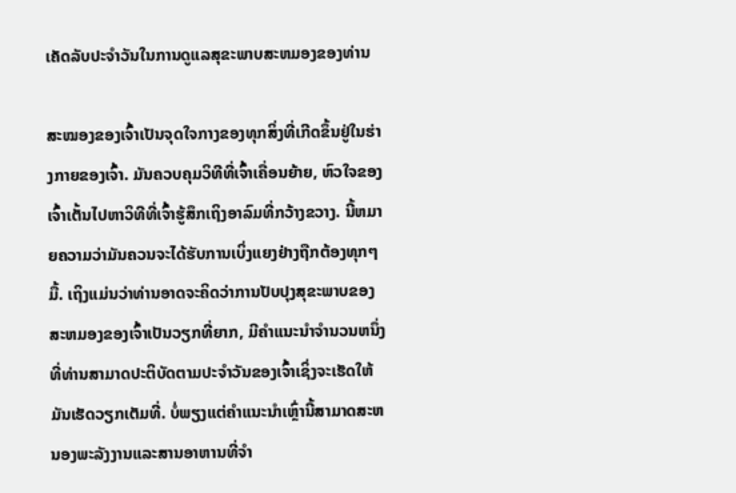ເຄັດລັບປະຈໍາວັນໃນການດູແລສຸຂະພາບສະຫມອງຂອງທ່ານ

ສະໝອງຂອງເຈົ້າເປັນຈຸດໃຈກາງຂອງທຸກສິ່ງທີ່ເກີດຂຶ້ນຢູ່ໃນຮ່າງກາຍຂອງເຈົ້າ. ມັນຄວບຄຸມວິທີທີ່ເຈົ້າເຄື່ອນຍ້າຍ, ຫົວໃຈຂອງເຈົ້າເຕັ້ນໄປຫາວິທີທີ່ເຈົ້າຮູ້ສຶກເຖິງອາລົມທີ່ກວ້າງຂວາງ. ນີ້ຫມາຍຄວາມວ່າມັນຄວນຈະໄດ້ຮັບການເບິ່ງແຍງຢ່າງຖືກຕ້ອງທຸກໆມື້. ເຖິງແມ່ນວ່າທ່ານອາດຈະຄິດວ່າການປັບປຸງສຸຂະພາບຂອງສະຫມອງຂອງເຈົ້າເປັນວຽກທີ່ຍາກ, ມີຄໍາແນະນໍາຈໍານວນຫນຶ່ງທີ່ທ່ານສາມາດປະຕິບັດຕາມປະຈໍາວັນຂອງເຈົ້າເຊິ່ງຈະເຮັດໃຫ້ມັນເຮັດວຽກເຕັມທີ່. ບໍ່ພຽງແຕ່ຄໍາແນະນໍາເຫຼົ່ານີ້ສາມາດສະຫນອງພະລັງງານແລະສານອາຫານທີ່ຈໍາ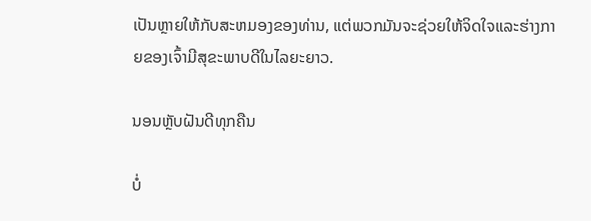ເປັນຫຼາຍໃຫ້ກັບສະຫມອງຂອງທ່ານ, ແຕ່ພວກມັນຈະຊ່ວຍໃຫ້ຈິດໃຈແລະຮ່າງກາຍຂອງເຈົ້າມີສຸຂະພາບດີໃນໄລຍະຍາວ.

ນອນຫຼັບຝັນດີທຸກຄືນ

ບໍ່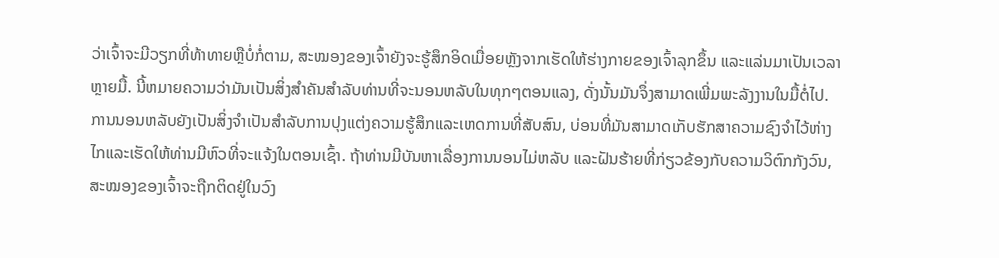ວ່າເຈົ້າຈະມີວຽກທີ່ທ້າທາຍຫຼືບໍ່ກໍ່ຕາມ, ສະໝອງຂອງເຈົ້າຍັງຈະຮູ້ສຶກອິດເມື່ອຍຫຼັງຈາກເຮັດໃຫ້ຮ່າງກາຍຂອງເຈົ້າລຸກຂຶ້ນ ແລະແລ່ນມາເປັນເວລາຫຼາຍມື້. ນີ້ຫມາຍຄວາມວ່າມັນເປັນສິ່ງສໍາຄັນສໍາລັບທ່ານທີ່ຈະນອນຫລັບໃນທຸກໆຕອນແລງ, ດັ່ງນັ້ນມັນຈຶ່ງສາມາດເພີ່ມພະລັງງານໃນມື້ຕໍ່ໄປ. ການນອນຫລັບຍັງເປັນສິ່ງຈໍາເປັນສໍາລັບການປຸງແຕ່ງຄວາມຮູ້ສຶກແລະເຫດການທີ່ສັບສົນ, ບ່ອນທີ່ມັນສາມາດເກັບຮັກສາຄວາມຊົງຈໍາໄວ້ຫ່າງໄກແລະເຮັດໃຫ້ທ່ານມີຫົວທີ່ຈະແຈ້ງໃນຕອນເຊົ້າ. ຖ້າທ່ານມີບັນຫາເລື່ອງການນອນໄມ່ຫລັບ ແລະຝັນຮ້າຍທີ່ກ່ຽວຂ້ອງກັບຄວາມວິຕົກກັງວົນ, ສະໝອງຂອງເຈົ້າຈະຖືກຕິດຢູ່ໃນວົງ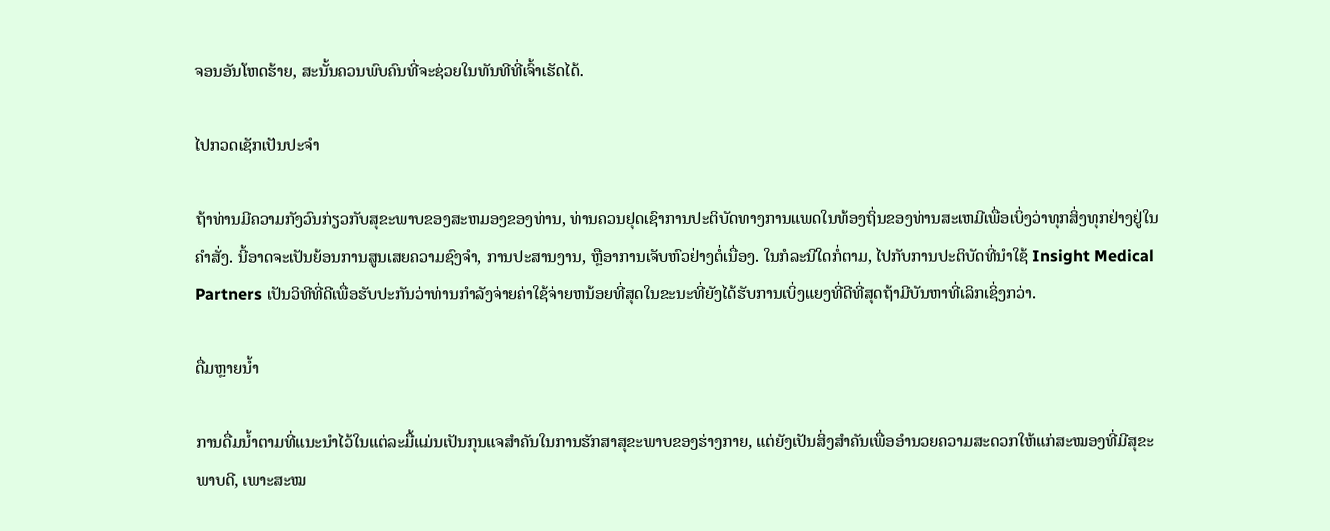ຈອນອັນໂຫດຮ້າຍ, ສະນັ້ນຄວນພົບຄົນທີ່ຈະຊ່ວຍໃນທັນທີທີ່ເຈົ້າເຮັດໄດ້.

ໄປກວດເຊັກເປັນປະຈຳ

ຖ້າທ່ານມີຄວາມກັງວົນກ່ຽວກັບສຸຂະພາບຂອງສະຫມອງຂອງທ່ານ, ທ່ານຄວນຢຸດເຊົາການປະຕິບັດທາງການແພດໃນທ້ອງຖິ່ນຂອງທ່ານສະເຫມີເພື່ອເບິ່ງວ່າທຸກສິ່ງທຸກຢ່າງຢູ່ໃນຄໍາສັ່ງ. ນີ້ອາດຈະເປັນຍ້ອນການສູນເສຍຄວາມຊົງຈໍາ, ການປະສານງານ, ຫຼືອາການເຈັບຫົວຢ່າງຕໍ່ເນື່ອງ. ໃນກໍລະນີໃດກໍ່ຕາມ, ໄປກັບການປະຕິບັດທີ່ນໍາໃຊ້ Insight Medical Partners ເປັນວິທີທີ່ດີເພື່ອຮັບປະກັນວ່າທ່ານກໍາລັງຈ່າຍຄ່າໃຊ້ຈ່າຍຫນ້ອຍທີ່ສຸດໃນຂະນະທີ່ຍັງໄດ້ຮັບການເບິ່ງແຍງທີ່ດີທີ່ສຸດຖ້າມີບັນຫາທີ່ເລິກເຊິ່ງກວ່າ.

ດື່ມຫຼາຍນ້ຳ

ການດື່ມນໍ້າຕາມທີ່ແນະນຳໄວ້ໃນແຕ່ລະມື້ແມ່ນເປັນກຸນແຈສຳຄັນໃນການຮັກສາສຸຂະພາບຂອງຮ່າງກາຍ, ແຕ່ຍັງເປັນສິ່ງສຳຄັນເພື່ອອຳນວຍຄວາມສະດວກໃຫ້ແກ່ສະໝອງທີ່ມີສຸຂະພາບດີ, ເພາະສະໝ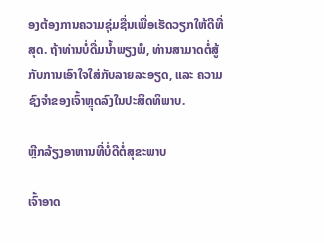ອງຕ້ອງການຄວາມຊຸ່ມຊື່ນເພື່ອເຮັດວຽກໃຫ້ດີທີ່ສຸດ. ຖ້າທ່ານບໍ່ດື່ມນ້ຳພຽງພໍ, ທ່ານສາມາດຕໍ່ສູ້ກັບການເອົາໃຈໃສ່ກັບລາຍລະອຽດ, ແລະ ຄວາມຊົງຈໍາຂອງເຈົ້າຫຼຸດລົງໃນປະສິດທິພາບ.

ຫຼີກລ້ຽງອາຫານທີ່ບໍ່ດີຕໍ່ສຸຂະພາບ

ເຈົ້າອາດ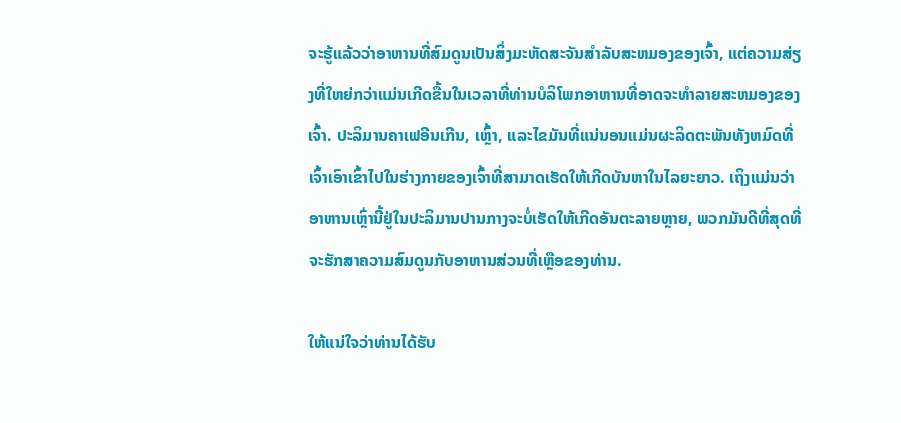ຈະຮູ້ແລ້ວວ່າອາຫານທີ່ສົມດູນເປັນສິ່ງມະຫັດສະຈັນສໍາລັບສະຫມອງຂອງເຈົ້າ, ແຕ່ຄວາມສ່ຽງທີ່ໃຫຍ່ກວ່າແມ່ນເກີດຂື້ນໃນເວລາທີ່ທ່ານບໍລິໂພກອາຫານທີ່ອາດຈະທໍາລາຍສະຫມອງຂອງເຈົ້າ. ປະລິມານຄາເຟອີນເກີນ, ເຫຼົ້າ, ແລະໄຂມັນທີ່ແນ່ນອນແມ່ນຜະລິດຕະພັນທັງຫມົດທີ່ເຈົ້າເອົາເຂົ້າໄປໃນຮ່າງກາຍຂອງເຈົ້າທີ່ສາມາດເຮັດໃຫ້ເກີດບັນຫາໃນໄລຍະຍາວ. ເຖິງແມ່ນວ່າອາຫານເຫຼົ່ານີ້ຢູ່ໃນປະລິມານປານກາງຈະບໍ່ເຮັດໃຫ້ເກີດອັນຕະລາຍຫຼາຍ, ພວກມັນດີທີ່ສຸດທີ່ຈະຮັກສາຄວາມສົມດູນກັບອາຫານສ່ວນທີ່ເຫຼືອຂອງທ່ານ.

ໃຫ້ແນ່ໃຈວ່າທ່ານໄດ້ຮັບ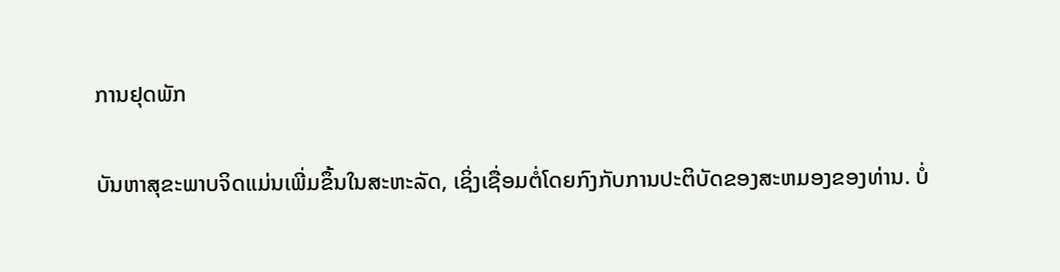ການຢຸດພັກ

ບັນຫາສຸຂະພາບຈິດແມ່ນເພີ່ມຂຶ້ນໃນສະຫະລັດ, ເຊິ່ງເຊື່ອມຕໍ່ໂດຍກົງກັບການປະຕິບັດຂອງສະຫມອງຂອງທ່ານ. ບໍ່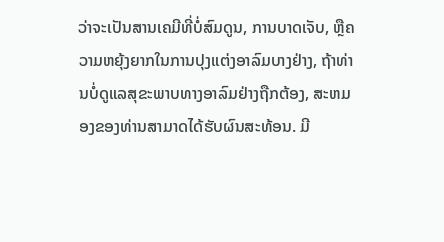ວ່າຈະເປັນສານເຄມີທີ່ບໍ່ສົມດູນ, ການບາດເຈັບ, ຫຼືຄວາມຫຍຸ້ງຍາກໃນການປຸງແຕ່ງອາລົມບາງຢ່າງ, ຖ້າທ່ານບໍ່ດູແລສຸຂະພາບທາງອາລົມຢ່າງຖືກຕ້ອງ, ສະຫມອງຂອງທ່ານສາມາດໄດ້ຮັບຜົນສະທ້ອນ. ມີ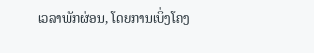ເວລາພັກຜ່ອນ, ໂດຍການເບິ່ງໂຄງ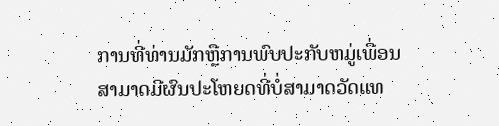ການທີ່ທ່ານມັກຫຼືການພົບປະກັບຫມູ່ເພື່ອນສາມາດມີຜົນປະໂຫຍດທີ່ບໍ່ສາມາດວັດແທ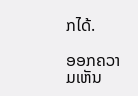ກໄດ້.

ອອກຄວາມເຫັນ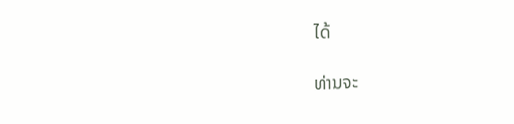ໄດ້

ທ່ານຈະ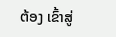ຕ້ອງ ເຂົ້າສູ່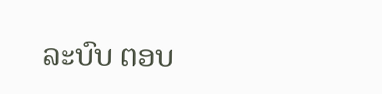ລະບົບ ຕອບ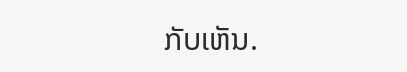ກັບເຫັນ.